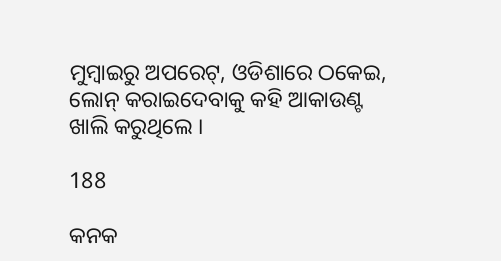ମୁମ୍ବାଇରୁ ଅପରେଟ୍, ଓଡିଶାରେ ଠକେଇ, ଲୋନ୍ କରାଇଦେବାକୁ କହି ଆକାଉଣ୍ଟ ଖାଲି କରୁଥିଲେ ।

188

କନକ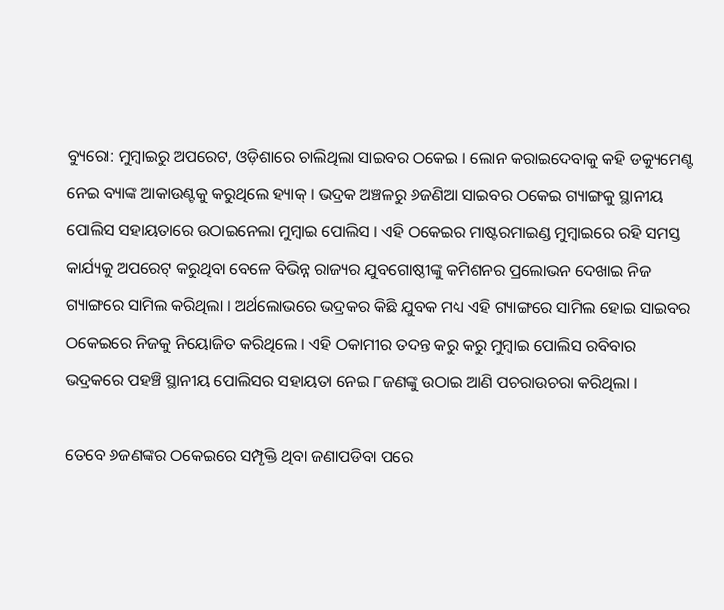ବ୍ୟୁରୋ: ମୁମ୍ବାଇରୁ ଅପରେଟ, ଓଡ଼ିଶାରେ ଚାଲିଥିଲା ସାଇବର ଠକେଇ । ଲୋନ କରାଇଦେବାକୁ କହି ଡକ୍ୟୁମେଣ୍ଟ ନେଇ ବ୍ୟାଙ୍କ ଆକାଉଣ୍ଟକୁ କରୁଥିଲେ ହ୍ୟାକ୍ । ଭଦ୍ରକ ଅଞ୍ଚଳରୁ ୬ଜଣିଆ ସାଇବର ଠକେଇ ଗ୍ୟାଙ୍ଗକୁ ସ୍ଥାନୀୟ ପୋଲିସ ସହାୟତାରେ ଉଠାଇନେଲା ମୁମ୍ବାଇ ପୋଲିସ । ଏହି ଠକେଇର ମାଷ୍ଟରମାଇଣ୍ଡ ମୁମ୍ବାଇରେ ରହି ସମସ୍ତ କାର୍ଯ୍ୟକୁ ଅପରେଟ୍ କରୁଥିବା ବେଳେ ବିଭିନ୍ନ ରାଜ୍ୟର ଯୁବଗୋଷ୍ଠୀଙ୍କୁ କମିଶନର ପ୍ରଲୋଭନ ଦେଖାଇ ନିଜ ଗ୍ୟାଙ୍ଗରେ ସାମିଲ କରିଥିଲା । ଅର୍ଥଲୋଭରେ ଭଦ୍ରକର କିଛି ଯୁବକ ମଧ୍ୟ ଏହି ଗ୍ୟାଙ୍ଗରେ ସାମିଲ ହୋଇ ସାଇବର ଠକେଇରେ ନିଜକୁ ନିୟୋଜିତ କରିଥିଲେ । ଏହି ଠକାମୀର ତଦନ୍ତ କରୁ କରୁ ମୁମ୍ବାଇ ପୋଲିସ ରବିବାର ଭଦ୍ରକରେ ପହଞ୍ଚି ସ୍ଥାନୀୟ ପୋଲିସର ସହାୟତା ନେଇ ୮ଜଣଙ୍କୁ ଉଠାଇ ଆଣି ପଚରାଉଚରା କରିଥିଲା ।

ତେବେ ୬ଜଣଙ୍କର ଠକେଇରେ ସମ୍ପୃକ୍ତି ଥିବା ଜଣାପଡିବା ପରେ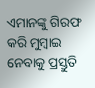ଏମାନଙ୍କୁ ଗିରଫ କରି ମୁମ୍ବାଇ ନେବାକୁ ପ୍ରସ୍ତୁତି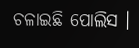ଚଳାଇଛି ପୋଲିସ ।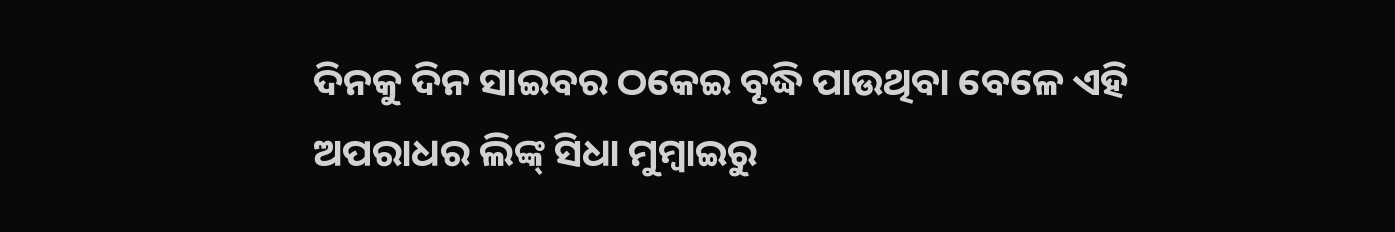ଦିନକୁ ଦିନ ସାଇବର ଠକେଇ ବୃଦ୍ଧି ପାଉଥିବା ବେଳେ ଏହି ଅପରାଧର ଲିଙ୍କ୍ ସିଧା ମୁମ୍ବାଇରୁ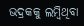ଭଦ୍ରକକୁ ଲମ୍ବିଥିବା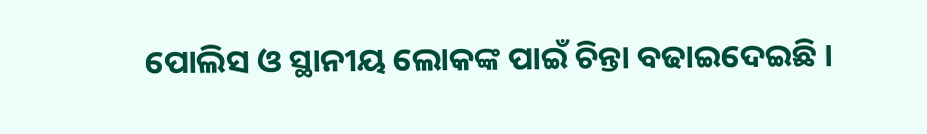ପୋଲିସ ଓ ସ୍ଥାନୀୟ ଲୋକଙ୍କ ପାଇଁ ଚିନ୍ତା ବଢାଇଦେଇଛି ।